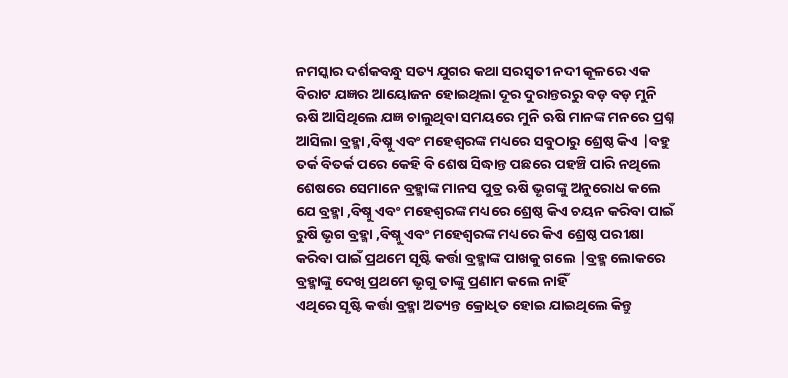ନମସ୍କାର ଦର୍ଶକବନ୍ଧୁ ସତ୍ୟ ଯୁଗର କଥା ସରସ୍ବତୀ ନଦୀ କୂଳରେ ଏକ ବିରାଟ ଯଜ୍ଞର ଆୟୋଜନ ହୋଇଥିଲା ଦୂର ଦୁରାନ୍ତରରୁ ବଡ଼ ବଡ଼ ମୁନି ଋଷି ଆସିଥିଲେ ଯଜ୍ଞ ଚାଲୁଥିବା ସମୟରେ ମୁନି ଋଷି ମାନଙ୍କ ମନରେ ପ୍ରଶ୍ନ ଆସିଲା ବ୍ରହ୍ମା ,ବିଷ୍ନୁ ଏବଂ ମହେଶ୍ୱରଙ୍କ ମଧ୍ୟରେ ସବୁଠାରୁ ଶ୍ରେଷ୍ଠ କିଏ |ବହୁ ତର୍କ ବିତର୍କ ପରେ କେହି ବି ଶେଷ ସିଦ୍ଧାନ୍ତ ପଛରେ ପହଞ୍ଚି ପାରି ନଥିଲେ ଶେଷରେ ସେମାନେ ବ୍ରହ୍ମାଙ୍କ ମାନସ ପୁତ୍ର ଋଷି ଭୃଗଙ୍କୁ ଅନୁରୋଧ କଲେ ଯେ ବ୍ରହ୍ମା ,ବିଷ୍ନୁ ଏବଂ ମହେଶ୍ୱରଙ୍କ ମଧ୍ୟରେ ଶ୍ରେଷ୍ଠ କିଏ ଚୟନ କରିବା ପାଇଁ ରୁଷି ଭୃଗ ବ୍ରହ୍ମା ,ବିଷ୍ନୁ ଏବଂ ମହେଶ୍ୱରଙ୍କ ମଧ୍ୟରେ କିଏ ଶ୍ରେଷ୍ଠ ପରୀକ୍ଷା କରିବା ପାଇଁ ପ୍ରଥମେ ସୃଷ୍ଟି କର୍ତ୍ତା ବ୍ରହ୍ମାଙ୍କ ପାଖକୁ ଗଲେ |ବ୍ରହ୍ମ ଲୋକରେ ବ୍ରହ୍ମାଙ୍କୁ ଦେଖି ପ୍ରଥମେ ଭୃଗୁ ତାଙ୍କୁ ପ୍ରଣାମ କଲେ ନାହିଁ
ଏଥିରେ ସୃଷ୍ଟି କର୍ତ୍ତା ବ୍ରହ୍ମା ଅତ୍ୟନ୍ତ କ୍ରୋଧିତ ହୋଇ ଯାଇଥିଲେ କିନ୍ତୁ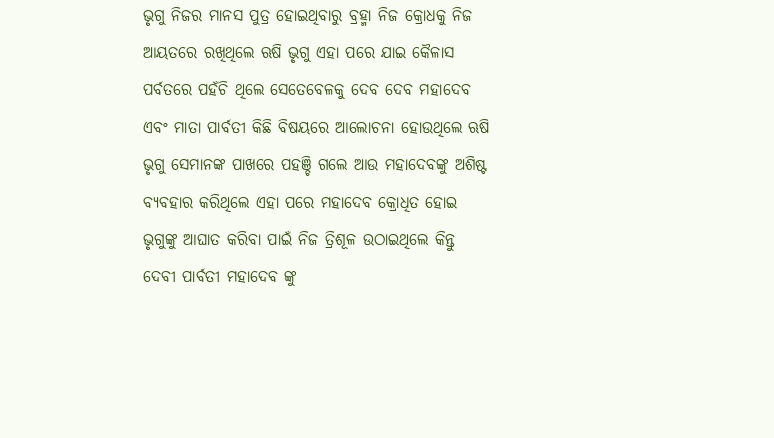ଭୃଗୁ ନିଜର ମାନସ ପୁତ୍ର ହୋଇଥିବାରୁ ବ୍ରହ୍ମା ନିଜ କ୍ରୋଧକୁ ନିଜ ଆୟତରେ ରଖିଥିଲେ ଋଷି ଭୃଗୁ ଏହା ପରେ ଯାଇ କୈଳାସ ପର୍ବତରେ ପହଁଚି ଥିଲେ ସେତେବେଳକୁ ଦେବ ଦେବ ମହାଦେବ ଏବଂ ମାତା ପାର୍ବତୀ କିଛି ବିଷୟରେ ଆଲୋଚନା ହୋଉଥିଲେ ଋଷି ଭୃଗୁ ସେମାନଙ୍କ ପାଖରେ ପହଞ୍ଚି ଗଲେ ଆଉ ମହାଦେବଙ୍କୁ ଅଶିଷ୍ଟ ବ୍ୟବହାର କରିଥିଲେ ଏହା ପରେ ମହାଦେବ କ୍ରୋଧିତ ହୋଇ ଭୃଗୁଙ୍କୁ ଆଘାତ କରିବା ପାଇଁ ନିଜ ତ୍ରିଶୂଳ ଉଠାଇଥିଲେ କିନ୍ତୁ ଦେବୀ ପାର୍ବତୀ ମହାଦେବ ଙ୍କୁ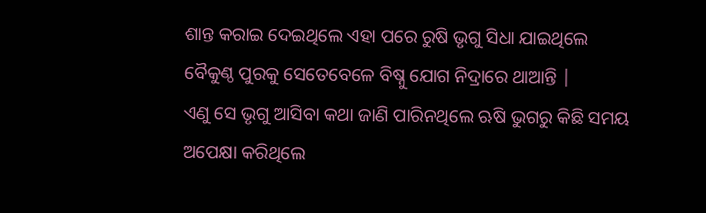ଶାନ୍ତ କରାଇ ଦେଇଥିଲେ ଏହା ପରେ ରୁଷି ଭୃଗୁ ସିଧା ଯାଇଥିଲେ ବୈକୁଣ୍ଠ ପୁରକୁ ସେତେବେଳେ ବିଷ୍ନୁ ଯୋଗ ନିଦ୍ରାରେ ଥାଆନ୍ତି |
ଏଣୁ ସେ ଭୃଗୁ ଆସିବା କଥା ଜାଣି ପାରିନଥିଲେ ଋଷି ଭୁଗରୁ କିଛି ସମୟ ଅପେକ୍ଷା କରିଥିଲେ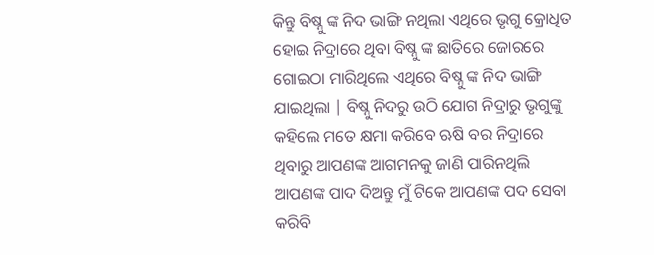କିନ୍ତୁ ବିଷ୍ନୁ ଙ୍କ ନିଦ ଭାଙ୍ଗି ନଥିଲା ଏଥିରେ ଭୃଗୁ କ୍ରୋଧିତ ହୋଇ ନିଦ୍ରାରେ ଥିବା ବିଷ୍ନୁ ଙ୍କ ଛାତିରେ ଜୋରରେ ଗୋଇଠା ମାରିଥିଲେ ଏଥିରେ ବିଷ୍ନୁ ଙ୍କ ନିଦ ଭାଙ୍ଗି ଯାଇଥିଲା | ବିଷ୍ନୁ ନିଦରୁ ଉଠି ଯୋଗ ନିଦ୍ରାରୁ ଭୃଗୁଙ୍କୁ କହିଲେ ମତେ କ୍ଷମା କରିବେ ଋଷି ବର ନିଦ୍ରାରେ ଥିବାରୁ ଆପଣଙ୍କ ଆଗମନକୁ ଜାଣି ପାରିନଥିଲି ଆପଣଙ୍କ ପାଦ ଦିଅନ୍ତୁ ମୁଁ ଟିକେ ଆପଣଙ୍କ ପଦ ସେବା କରିବି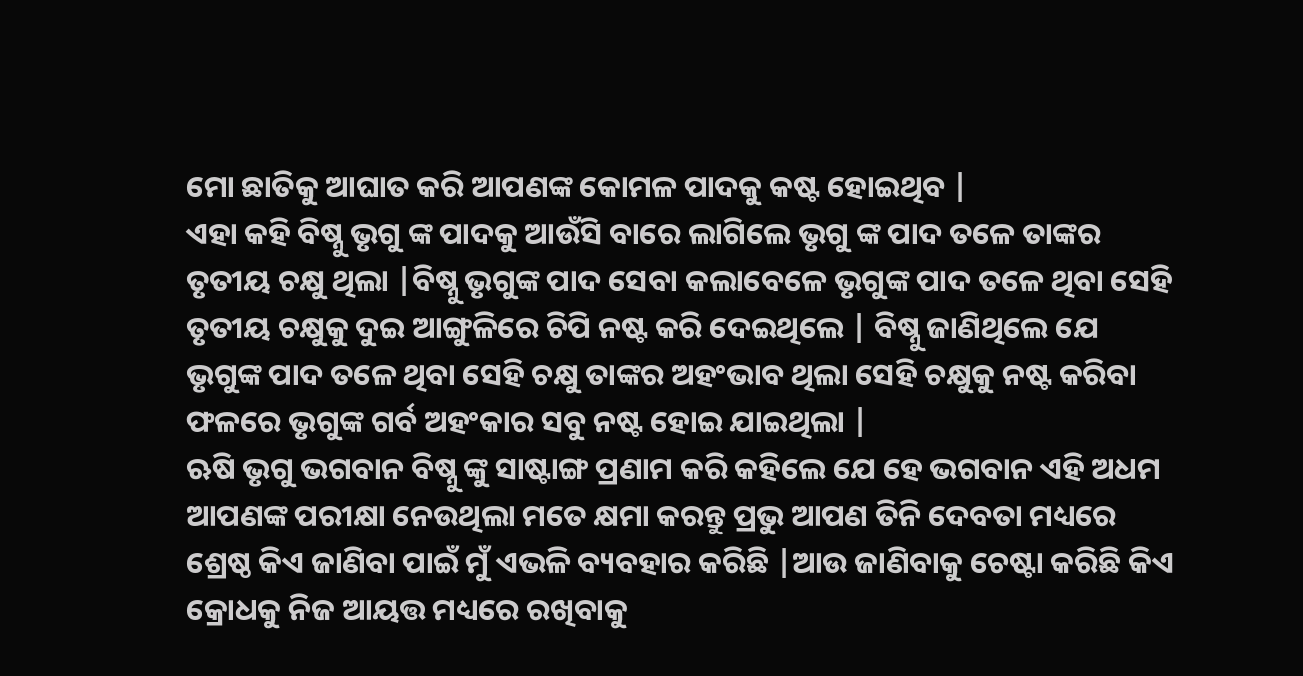ମୋ ଛାତିକୁ ଆଘାତ କରି ଆପଣଙ୍କ କୋମଳ ପାଦକୁ କଷ୍ଟ ହୋଇଥିବ |
ଏହା କହି ବିଷ୍ନୁ ଭୃଗୁ ଙ୍କ ପାଦକୁ ଆଉଁସି ବାରେ ଲାଗିଲେ ଭୃଗୁ ଙ୍କ ପାଦ ତଳେ ତାଙ୍କର ତୃତୀୟ ଚକ୍ଷୁ ଥିଲା |ବିଷ୍ନୁ ଭୃଗୁଙ୍କ ପାଦ ସେବା କଲାବେଳେ ଭୃଗୁଙ୍କ ପାଦ ତଳେ ଥିବା ସେହି ତୃତୀୟ ଚକ୍ଷୁକୁ ଦୁଇ ଆଙ୍ଗୁଳିରେ ଚିପି ନଷ୍ଟ କରି ଦେଇଥିଲେ | ବିଷ୍ନୁ ଜାଣିଥିଲେ ଯେ ଭୃଗୁଙ୍କ ପାଦ ତଳେ ଥିବା ସେହି ଚକ୍ଷୁ ତାଙ୍କର ଅହଂଭାବ ଥିଲା ସେହି ଚକ୍ଷୁକୁ ନଷ୍ଟ କରିବା ଫଳରେ ଭୃଗୁଙ୍କ ଗର୍ବ ଅହଂକାର ସବୁ ନଷ୍ଟ ହୋଇ ଯାଇଥିଲା |
ଋଷି ଭୃଗୁ ଭଗବାନ ବିଷ୍ନୁ ଙ୍କୁ ସାଷ୍ଟାଙ୍ଗ ପ୍ରଣାମ କରି କହିଲେ ଯେ ହେ ଭଗବାନ ଏହି ଅଧମ ଆପଣଙ୍କ ପରୀକ୍ଷା ନେଉଥିଲା ମତେ କ୍ଷମା କରନ୍ତୁ ପ୍ରଭୁ ଆପଣ ତିନି ଦେବତା ମଧ୍ୟରେ ଶ୍ରେଷ୍ଠ କିଏ ଜାଣିବା ପାଇଁ ମୁଁ ଏଭଳି ବ୍ୟବହାର କରିଛି |ଆଉ ଜାଣିବାକୁ ଚେଷ୍ଟା କରିଛି କିଏ କ୍ରୋଧକୁ ନିଜ ଆୟତ୍ତ ମଧ୍ୟରେ ରଖିବାକୁ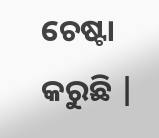ଚେଷ୍ଟା କରୁଛି |